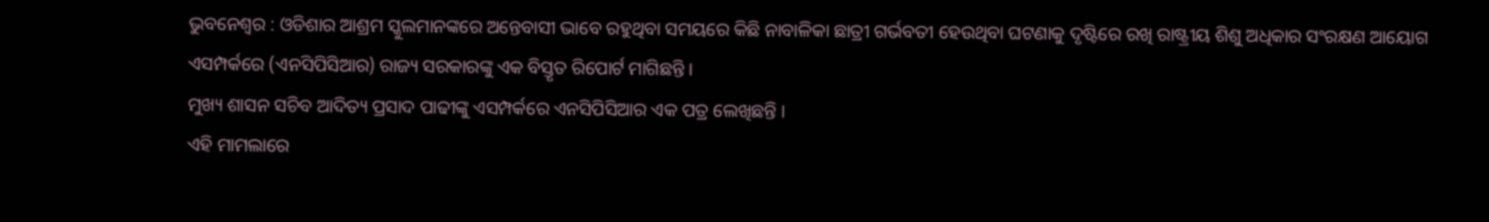ଭୁବନେଶ୍ୱର : ଓଡିଶାର ଆଶ୍ରମ ସ୍କୁଲମାନଙ୍କରେ ଅନ୍ତେବାସୀ ଭାବେ ରହୁଥିବା ସମୟରେ କିଛି ନାବାଳିକା ଛାତ୍ରୀ ଗର୍ଭବତୀ ହେଉଥିବା ଘଟଣାକୁ ଦୃଷ୍ଟିରେ ରଖି ରାଷ୍ଟ୍ରୀୟ ଶିଶୁ ଅଧିକାର ସଂରକ୍ଷଣ ଆୟୋଗ ଏସମ୍ପର୍କରେ (ଏନସିପିସିଆର) ରାଜ୍ୟ ସରକାରଙ୍କୁ ଏକ ବିସ୍ତୃତ ରିପୋର୍ଟ ମାଗିଛନ୍ତି ।
ମୁଖ୍ୟ ଶାସନ ସଚିବ ଆଦିତ୍ୟ ପ୍ରସାଦ ପାଢୀଙ୍କୁ ଏସମ୍ପର୍କରେ ଏନସିପିସିଆର ଏକ ପତ୍ର ଲେଖିଛନ୍ତି ।
ଏହି ମାମଲାରେ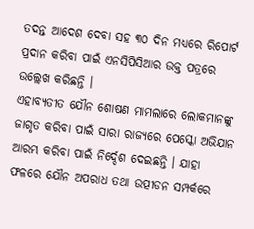ତଦନ୍ତ ଆଦେଶ ଦେବା ସହ ୩୦ ଦିନ ମଧ୍ୟରେ ରିପୋର୍ଟ ପ୍ରଦାନ କରିବା ପାଇଁ ଏନସିପିସିଆର ଉକ୍ତ ପତ୍ରରେ ଉଲ୍ଲେଖ କରିଛନ୍ତି ।
ଏହାବ୍ୟତୀତ ଯୌନ ଶୋଷଣ ମାମଲାରେ ଲୋକମାନଙ୍କୁ ଜାଗୃତ କରିବା ପାଇଁ ସାରା ରାଜ୍ୟରେ ପେସ୍କୋ ଅଭିଯାନ ଆରମ୍ଭ କରିବା ପାଇଁ ନିର୍ଦ୍ଦେଶ ଦେଇଛନ୍ତି । ଯାହା ଫଳରେ ଯୌନ ଅପରାଧ ତଥା ଉତ୍ପୀଡନ ସମ୍ପର୍କରେ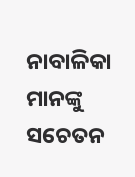ନାବାଳିକା ମାନଙ୍କୁ ସଚେତନ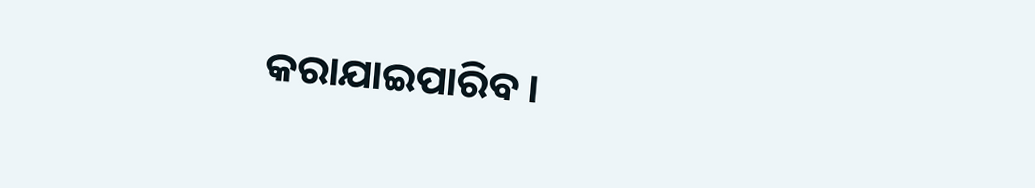କରାଯାଇପାରିବ ।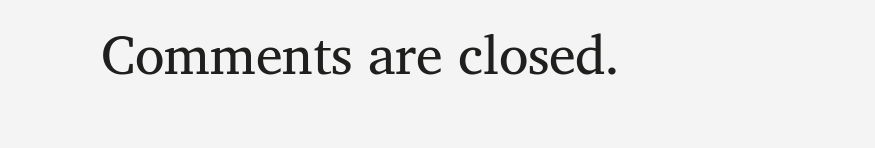Comments are closed.